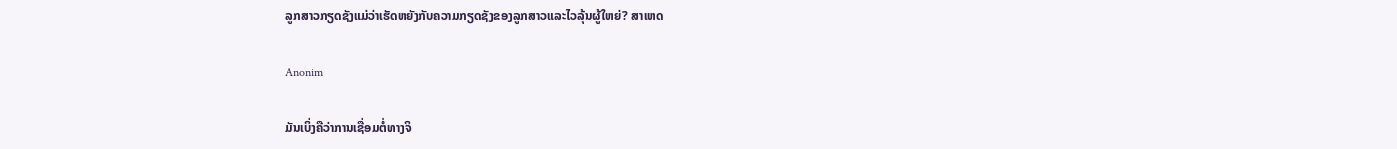ລູກສາວກຽດຊັງແມ່ວ່າເຮັດຫຍັງກັບຄວາມກຽດຊັງຂອງລູກສາວແລະໄວລຸ້ນຜູ້ໃຫຍ່? ສາເຫດ

Anonim

ມັນເບິ່ງຄືວ່າການເຊື່ອມຕໍ່ທາງຈິ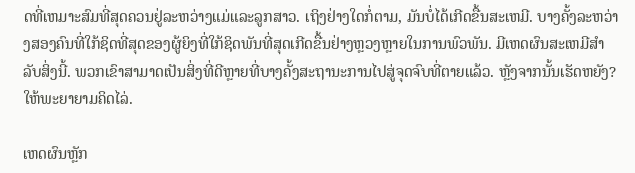ດທີ່ເຫມາະສົມທີ່ສຸດຄວນຢູ່ລະຫວ່າງແມ່ແລະລູກສາວ. ເຖິງຢ່າງໃດກໍ່ຕາມ, ມັນບໍ່ໄດ້ເກີດຂື້ນສະເຫມີ. ບາງຄັ້ງລະຫວ່າງສອງຄົນທີ່ໃກ້ຊິດທີ່ສຸດຂອງຜູ້ຍິງທີ່ໃກ້ຊິດພັນທີ່ສຸດເກີດຂື້ນຢ່າງຫຼວງຫຼາຍໃນການພົວພັນ. ມີເຫດຜົນສະເຫມີສໍາລັບສິ່ງນີ້. ພວກເຂົາສາມາດເປັນສິ່ງທີ່ດີຫຼາຍທີ່ບາງຄັ້ງສະຖານະການໄປສູ່ຈຸດຈົບທີ່ຕາຍແລ້ວ. ຫຼັງຈາກນັ້ນເຮັດຫຍັງ? ໃຫ້ພະຍາຍາມຄິດໄລ່.

ເຫດຜົນຫຼັກ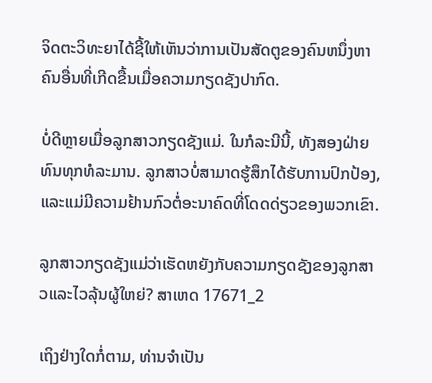ຈິດຕະວິທະຍາໄດ້ຊີ້ໃຫ້ເຫັນວ່າການເປັນສັດຕູຂອງຄົນຫນຶ່ງຫາຄົນອື່ນທີ່ເກີດຂື້ນເມື່ອຄວາມກຽດຊັງປາກົດ.

ບໍ່ດີຫຼາຍເມື່ອລູກສາວກຽດຊັງແມ່. ໃນກໍລະນີນີ້, ທັງສອງຝ່າຍທົນທຸກທໍລະມານ. ລູກສາວບໍ່ສາມາດຮູ້ສຶກໄດ້ຮັບການປົກປ້ອງ, ແລະແມ່ມີຄວາມຢ້ານກົວຕໍ່ອະນາຄົດທີ່ໂດດດ່ຽວຂອງພວກເຂົາ.

ລູກສາວກຽດຊັງແມ່ວ່າເຮັດຫຍັງກັບຄວາມກຽດຊັງຂອງລູກສາວແລະໄວລຸ້ນຜູ້ໃຫຍ່? ສາເຫດ 17671_2

ເຖິງຢ່າງໃດກໍ່ຕາມ, ທ່ານຈໍາເປັນ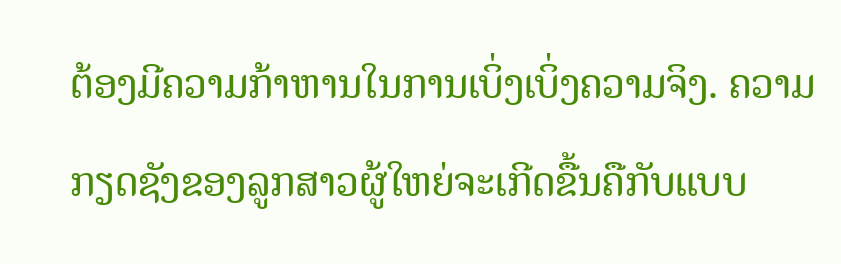ຕ້ອງມີຄວາມກ້າຫານໃນການເບິ່ງເບິ່ງຄວາມຈິງ. ຄວາມກຽດຊັງຂອງລູກສາວຜູ້ໃຫຍ່ຈະເກີດຂື້ນຄືກັບແບບ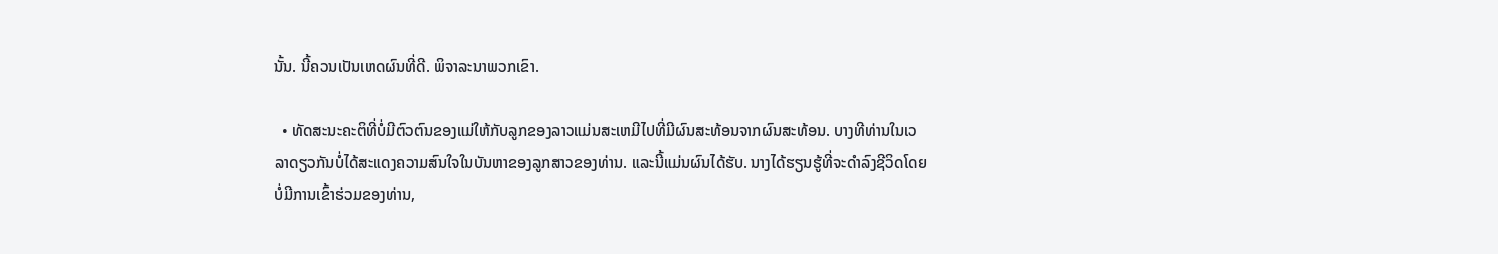ນັ້ນ. ນີ້ຄວນເປັນເຫດຜົນທີ່ດີ. ພິຈາລະນາພວກເຂົາ.

  • ທັດສະນະຄະຕິທີ່ບໍ່ມີຕົວຕົນຂອງແມ່ໃຫ້ກັບລູກຂອງລາວແມ່ນສະເຫມີໄປທີ່ມີຜົນສະທ້ອນຈາກຜົນສະທ້ອນ. ບາງທີທ່ານໃນເວລາດຽວກັນບໍ່ໄດ້ສະແດງຄວາມສົນໃຈໃນບັນຫາຂອງລູກສາວຂອງທ່ານ. ແລະນີ້ແມ່ນຜົນໄດ້ຮັບ. ນາງໄດ້ຮຽນຮູ້ທີ່ຈະດໍາລົງຊີວິດໂດຍບໍ່ມີການເຂົ້າຮ່ວມຂອງທ່ານ,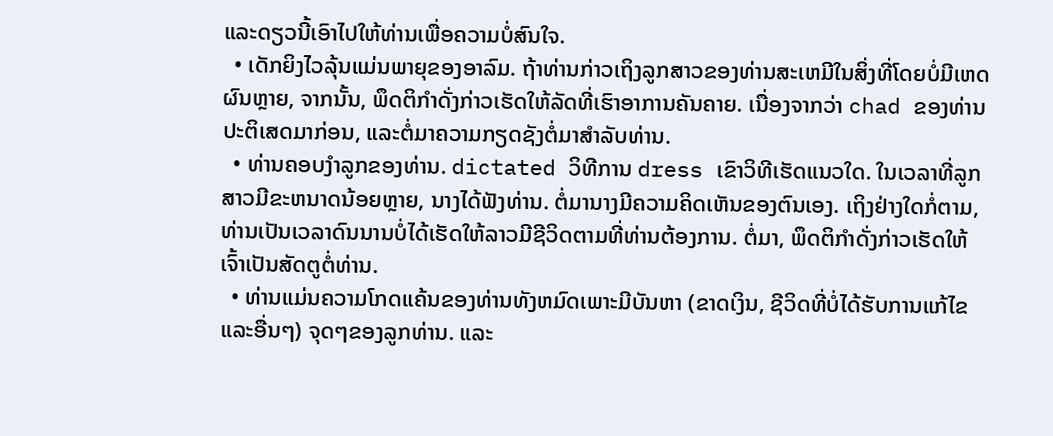ແລະດຽວນີ້ເອົາໄປໃຫ້ທ່ານເພື່ອຄວາມບໍ່ສົນໃຈ.
  • ເດັກຍິງໄວລຸ້ນແມ່ນພາຍຸຂອງອາລົມ. ຖ້າທ່ານກ່າວເຖິງລູກສາວຂອງທ່ານສະເຫມີໃນສິ່ງທີ່ໂດຍບໍ່ມີເຫດຜົນຫຼາຍ, ຈາກນັ້ນ, ພຶດຕິກໍາດັ່ງກ່າວເຮັດໃຫ້ລັດທີ່ເຮົາອາການຄັນຄາຍ. ເນື່ອງຈາກວ່າ chad ຂອງທ່ານປະຕິເສດມາກ່ອນ, ແລະຕໍ່ມາຄວາມກຽດຊັງຕໍ່ມາສໍາລັບທ່ານ.
  • ທ່ານຄອບງໍາລູກຂອງທ່ານ. dictated ວິທີການ dress ເຂົາວິທີເຮັດແນວໃດ. ໃນເວລາທີ່ລູກສາວມີຂະຫນາດນ້ອຍຫຼາຍ, ນາງໄດ້ຟັງທ່ານ. ຕໍ່ມານາງມີຄວາມຄິດເຫັນຂອງຕົນເອງ. ເຖິງຢ່າງໃດກໍ່ຕາມ, ທ່ານເປັນເວລາດົນນານບໍ່ໄດ້ເຮັດໃຫ້ລາວມີຊີວິດຕາມທີ່ທ່ານຕ້ອງການ. ຕໍ່ມາ, ພຶດຕິກໍາດັ່ງກ່າວເຮັດໃຫ້ເຈົ້າເປັນສັດຕູຕໍ່ທ່ານ.
  • ທ່ານແມ່ນຄວາມໂກດແຄ້ນຂອງທ່ານທັງຫມົດເພາະມີບັນຫາ (ຂາດເງິນ, ຊີວິດທີ່ບໍ່ໄດ້ຮັບການແກ້ໄຂແລະອື່ນໆ) ຈຸດໆຂອງລູກທ່ານ. ແລະ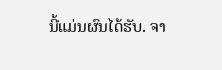ນີ້ແມ່ນຜົນໄດ້ຮັບ. ຈາ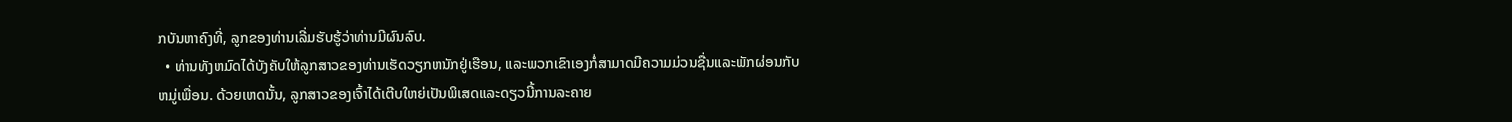ກບັນຫາຄົງທີ່, ລູກຂອງທ່ານເລີ່ມຮັບຮູ້ວ່າທ່ານມີຜົນລົບ.
  • ທ່ານທັງຫມົດໄດ້ບັງຄັບໃຫ້ລູກສາວຂອງທ່ານເຮັດວຽກຫນັກຢູ່ເຮືອນ, ແລະພວກເຂົາເອງກໍ່ສາມາດມີຄວາມມ່ວນຊື່ນແລະພັກຜ່ອນກັບຫມູ່ເພື່ອນ. ດ້ວຍເຫດນັ້ນ, ລູກສາວຂອງເຈົ້າໄດ້ເຕີບໃຫຍ່ເປັນພິເສດແລະດຽວນີ້ການລະຄາຍ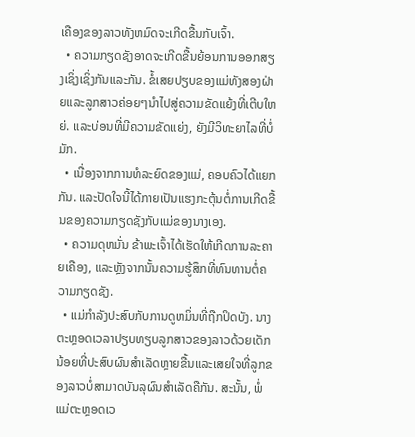ເຄືອງຂອງລາວທັງຫມົດຈະເກີດຂື້ນກັບເຈົ້າ.
  • ຄວາມກຽດຊັງອາດຈະເກີດຂື້ນຍ້ອນການອອກສຽງເຊິ່ງເຊິ່ງກັນແລະກັນ. ຂໍ້ເສຍປຽບຂອງແມ່ທັງສອງຝ່າຍແລະລູກສາວຄ່ອຍໆນໍາໄປສູ່ຄວາມຂັດແຍ້ງທີ່ເຕີບໃຫຍ່. ແລະບ່ອນທີ່ມີຄວາມຂັດແຍ່ງ, ຍັງມີວິທະຍາໄລທີ່ບໍ່ມັກ.
  • ເນື່ອງຈາກການທໍລະຍົດຂອງແມ່, ຄອບຄົວໄດ້ແຍກກັນ. ແລະປັດໃຈນີ້ໄດ້ກາຍເປັນແຮງກະຕຸ້ນຕໍ່ການເກີດຂື້ນຂອງຄວາມກຽດຊັງກັບແມ່ຂອງນາງເອງ.
  • ຄວາມດຸຫມັ່ນ ຂ້າພະເຈົ້າໄດ້ເຮັດໃຫ້ເກີດການລະຄາຍເຄືອງ, ແລະຫຼັງຈາກນັ້ນຄວາມຮູ້ສຶກທີ່ທົນທານຕໍ່ຄວາມກຽດຊັງ.
  • ແມ່ກໍາລັງປະສົບກັບການດູຫມິ່ນທີ່ຖືກປິດບັງ. ນາງຕະຫຼອດເວລາປຽບທຽບລູກສາວຂອງລາວດ້ວຍເດັກນ້ອຍທີ່ປະສົບຜົນສໍາເລັດຫຼາຍຂື້ນແລະເສຍໃຈທີ່ລູກຂອງລາວບໍ່ສາມາດບັນລຸຜົນສໍາເລັດຄືກັນ. ສະນັ້ນ, ພໍ່ແມ່ຕະຫຼອດເວ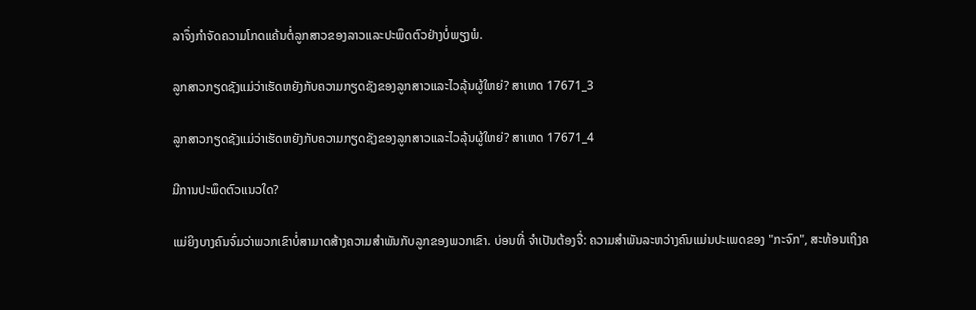ລາຈຶ່ງກໍາຈັດຄວາມໂກດແຄ້ນຕໍ່ລູກສາວຂອງລາວແລະປະພຶດຕົວຢ່າງບໍ່ພຽງພໍ.

ລູກສາວກຽດຊັງແມ່ວ່າເຮັດຫຍັງກັບຄວາມກຽດຊັງຂອງລູກສາວແລະໄວລຸ້ນຜູ້ໃຫຍ່? ສາເຫດ 17671_3

ລູກສາວກຽດຊັງແມ່ວ່າເຮັດຫຍັງກັບຄວາມກຽດຊັງຂອງລູກສາວແລະໄວລຸ້ນຜູ້ໃຫຍ່? ສາເຫດ 17671_4

ມີການປະພຶດຕົວແນວໃດ?

ແມ່ຍິງບາງຄົນຈົ່ມວ່າພວກເຂົາບໍ່ສາມາດສ້າງຄວາມສໍາພັນກັບລູກຂອງພວກເຂົາ. ບ່ອນທີ່ ຈໍາເປັນຕ້ອງຈື່: ຄວາມສໍາພັນລະຫວ່າງຄົນແມ່ນປະເພດຂອງ "ກະຈົກ", ສະທ້ອນເຖິງຄ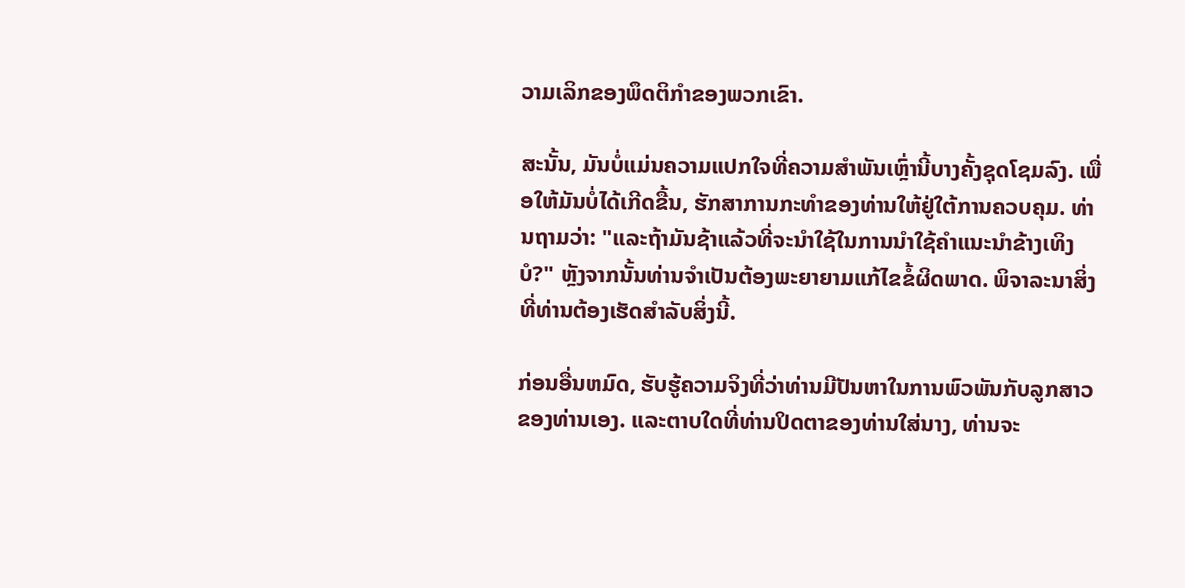ວາມເລິກຂອງພຶດຕິກໍາຂອງພວກເຂົາ.

ສະນັ້ນ, ມັນບໍ່ແມ່ນຄວາມແປກໃຈທີ່ຄວາມສໍາພັນເຫຼົ່ານີ້ບາງຄັ້ງຊຸດໂຊມລົງ. ເພື່ອໃຫ້ມັນບໍ່ໄດ້ເກີດຂື້ນ, ຮັກສາການກະທໍາຂອງທ່ານໃຫ້ຢູ່ໃຕ້ການຄວບຄຸມ. ທ່ານຖາມວ່າ: "ແລະຖ້າມັນຊ້າແລ້ວທີ່ຈະນໍາໃຊ້ໃນການນໍາໃຊ້ຄໍາແນະນໍາຂ້າງເທິງບໍ?" ຫຼັງຈາກນັ້ນທ່ານຈໍາເປັນຕ້ອງພະຍາຍາມແກ້ໄຂຂໍ້ຜິດພາດ. ພິຈາລະນາສິ່ງທີ່ທ່ານຕ້ອງເຮັດສໍາລັບສິ່ງນີ້.

ກ່ອນອື່ນຫມົດ, ຮັບຮູ້ຄວາມຈິງທີ່ວ່າທ່ານມີປັນຫາໃນການພົວພັນກັບລູກສາວຂອງທ່ານເອງ. ແລະຕາບໃດທີ່ທ່ານປິດຕາຂອງທ່ານໃສ່ນາງ, ທ່ານຈະ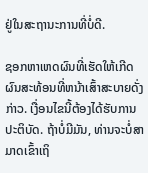ຢູ່ໃນສະຖານະການທີ່ບໍ່ດີ.

ຊອກຫາເຫດຜົນທີ່ເຮັດໃຫ້ເກີດຜົນສະທ້ອນທີ່ຫນ້າເສົ້າສະບາຍດັ່ງກ່າວ. ເງື່ອນໄຂນີ້ຕ້ອງໄດ້ຮັບການປະຕິບັດ. ຖ້າບໍ່ມີມັນ, ທ່ານຈະບໍ່ສາມາດເຂົ້າເຖິ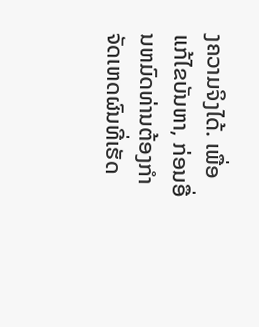ງຄວາມຈິງໄດ້. ເພື່ອແກ້ໄຂບັນຫາ, ກ່ອນອື່ນຫມົດທ່ານຕ້ອງກໍາຈັດເຫດຜົນທີ່ເຮັດ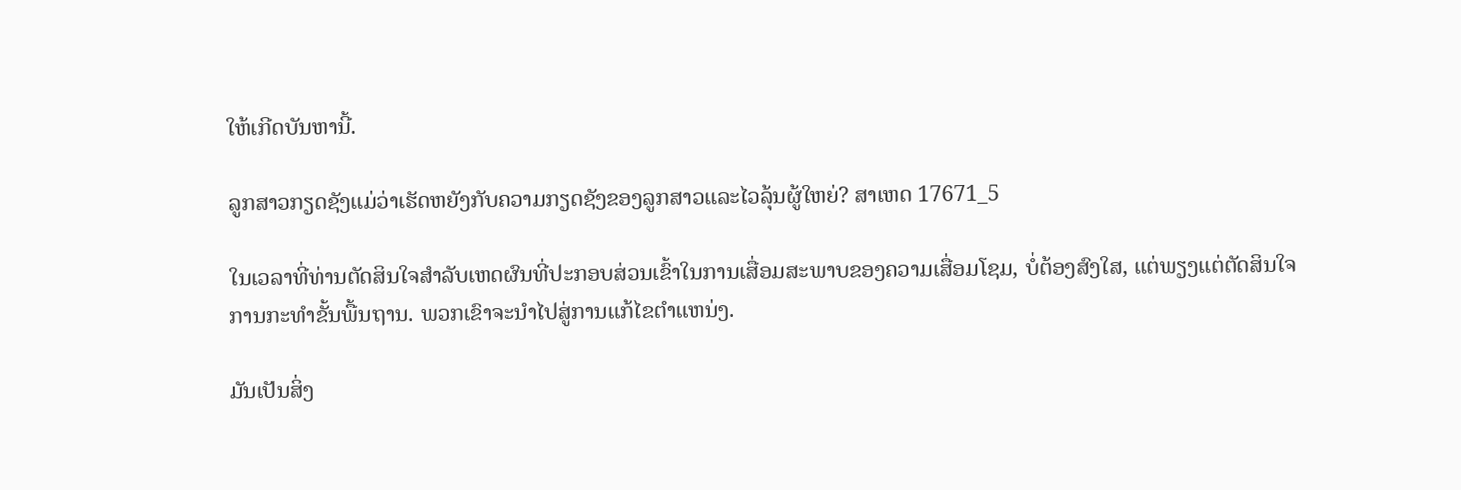ໃຫ້ເກີດບັນຫານີ້.

ລູກສາວກຽດຊັງແມ່ວ່າເຮັດຫຍັງກັບຄວາມກຽດຊັງຂອງລູກສາວແລະໄວລຸ້ນຜູ້ໃຫຍ່? ສາເຫດ 17671_5

ໃນເວລາທີ່ທ່ານຕັດສິນໃຈສໍາລັບເຫດຜົນທີ່ປະກອບສ່ວນເຂົ້າໃນການເສື່ອມສະພາບຂອງຄວາມເສື່ອມໂຊມ, ບໍ່ຕ້ອງສົງໃສ, ແຕ່ພຽງແຕ່ຕັດສິນໃຈການກະທໍາຂັ້ນພື້ນຖານ. ພວກເຂົາຈະນໍາໄປສູ່ການແກ້ໄຂຕໍາແຫນ່ງ.

ມັນເປັນສິ່ງ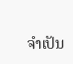ຈໍາເປັນ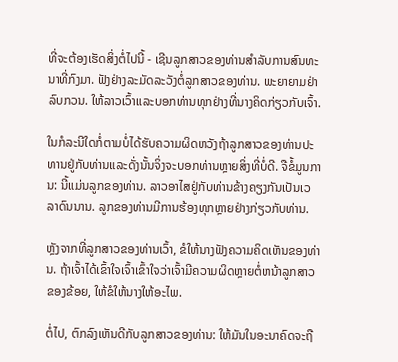ທີ່ຈະຕ້ອງເຮັດສິ່ງຕໍ່ໄປນີ້ - ເຊີນລູກສາວຂອງທ່ານສໍາລັບການສົນທະນາທີ່ກົງມາ. ຟັງຢ່າງລະມັດລະວັງຕໍ່ລູກສາວຂອງທ່ານ. ພະຍາຍາມຢ່າລົບກວນ. ໃຫ້ລາວເວົ້າແລະບອກທ່ານທຸກຢ່າງທີ່ນາງຄິດກ່ຽວກັບເຈົ້າ.

ໃນກໍລະນີໃດກໍ່ຕາມບໍ່ໄດ້ຮັບຄວາມຜິດຫວັງຖ້າລູກສາວຂອງທ່ານປະທານຢູ່ກັບທ່ານແລະດັ່ງນັ້ນຈິ່ງຈະບອກທ່ານຫຼາຍສິ່ງທີ່ບໍ່ດີ. ຈືຂໍ້ມູນການ: ນີ້ແມ່ນລູກຂອງທ່ານ. ລາວອາໄສຢູ່ກັບທ່ານຂ້າງຄຽງກັນເປັນເວລາດົນນານ. ລູກຂອງທ່ານມີການຮ້ອງທຸກຫຼາຍຢ່າງກ່ຽວກັບທ່ານ.

ຫຼັງຈາກທີ່ລູກສາວຂອງທ່ານເວົ້າ, ຂໍໃຫ້ນາງຟັງຄວາມຄິດເຫັນຂອງທ່ານ. ຖ້າເຈົ້າໄດ້ເຂົ້າໃຈເຈົ້າເຂົ້າໃຈວ່າເຈົ້າມີຄວາມຜິດຫຼາຍຕໍ່ຫນ້າລູກສາວຂອງຂ້ອຍ, ໃຫ້ຂໍໃຫ້ນາງໃຫ້ອະໄພ.

ຕໍ່ໄປ, ຕົກລົງເຫັນດີກັບລູກສາວຂອງທ່ານ: ໃຫ້ມັນໃນອະນາຄົດຈະຖື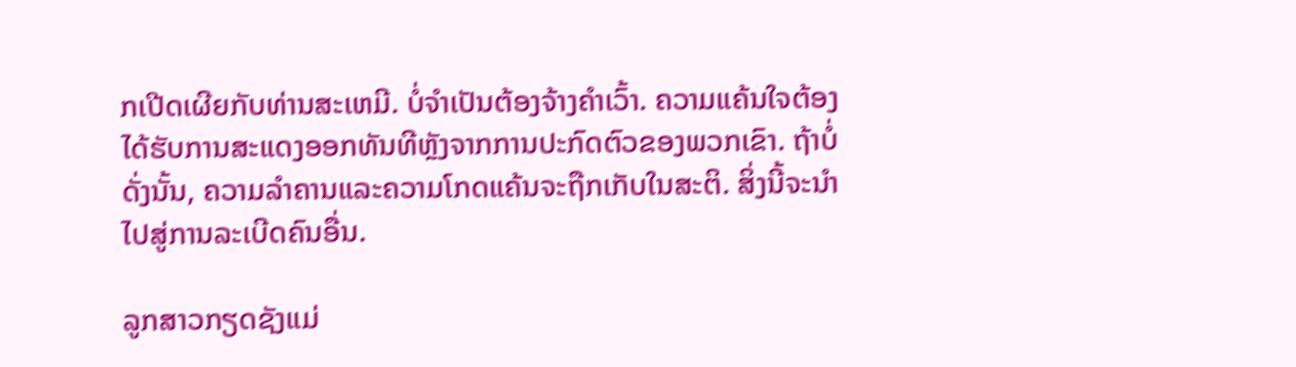ກເປີດເຜີຍກັບທ່ານສະເຫມີ. ບໍ່ຈໍາເປັນຕ້ອງຈ້າງຄໍາເວົ້າ. ຄວາມແຄ້ນໃຈຕ້ອງໄດ້ຮັບການສະແດງອອກທັນທີຫຼັງຈາກການປະກົດຕົວຂອງພວກເຂົາ. ຖ້າບໍ່ດັ່ງນັ້ນ, ຄວາມລໍາຄານແລະຄວາມໂກດແຄ້ນຈະຖືກເກັບໃນສະຕິ. ສິ່ງນີ້ຈະນໍາໄປສູ່ການລະເບີດຄົນອື່ນ.

ລູກສາວກຽດຊັງແມ່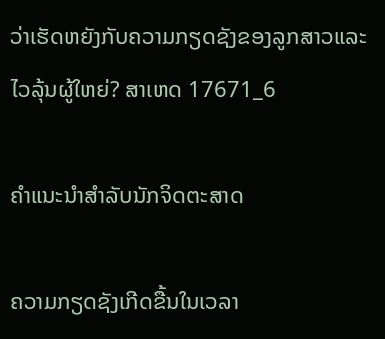ວ່າເຮັດຫຍັງກັບຄວາມກຽດຊັງຂອງລູກສາວແລະໄວລຸ້ນຜູ້ໃຫຍ່? ສາເຫດ 17671_6

ຄໍາແນະນໍາສໍາລັບນັກຈິດຕະສາດ

ຄວາມກຽດຊັງເກີດຂື້ນໃນເວລາ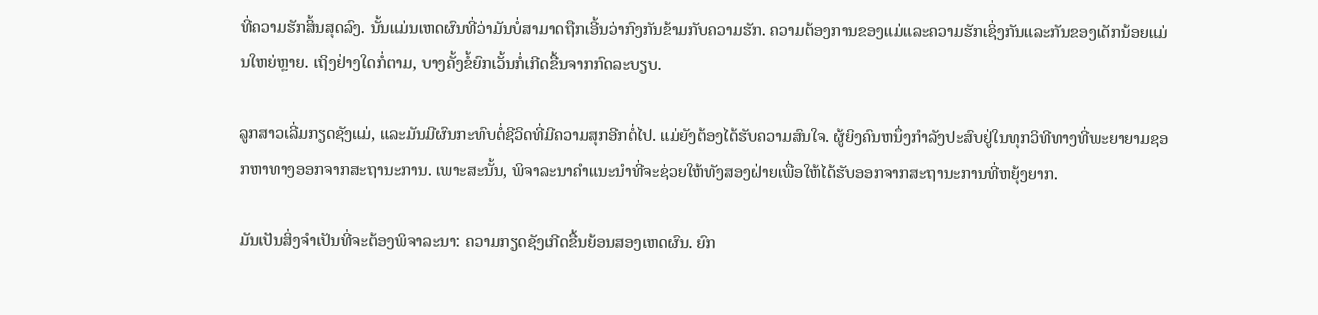ທີ່ຄວາມຮັກສິ້ນສຸດລົງ. ນັ້ນແມ່ນເຫດຜົນທີ່ວ່າມັນບໍ່ສາມາດຖືກເອີ້ນວ່າກົງກັນຂ້າມກັບຄວາມຮັກ. ຄວາມຕ້ອງການຂອງແມ່ແລະຄວາມຮັກເຊິ່ງກັນແລະກັນຂອງເດັກນ້ອຍແມ່ນໃຫຍ່ຫຼາຍ. ເຖິງຢ່າງໃດກໍ່ຕາມ, ບາງຄັ້ງຂໍ້ຍົກເວັ້ນກໍ່ເກີດຂື້ນຈາກກົດລະບຽບ.

ລູກສາວເລີ່ມກຽດຊັງແມ່, ແລະມັນມີຜົນກະທົບຕໍ່ຊີວິດທີ່ມີຄວາມສຸກອີກຕໍ່ໄປ. ແມ່ຍັງຕ້ອງໄດ້ຮັບຄວາມສົນໃຈ. ຜູ້ຍິງຄົນຫນຶ່ງກໍາລັງປະສົບຢູ່ໃນທຸກວິທີທາງທີ່ພະຍາຍາມຊອກຫາທາງອອກຈາກສະຖານະການ. ເພາະສະນັ້ນ, ພິຈາລະນາຄໍາແນະນໍາທີ່ຈະຊ່ວຍໃຫ້ທັງສອງຝ່າຍເພື່ອໃຫ້ໄດ້ຮັບອອກຈາກສະຖານະການທີ່ຫຍຸ້ງຍາກ.

ມັນເປັນສິ່ງຈໍາເປັນທີ່ຈະຕ້ອງພິຈາລະນາ: ຄວາມກຽດຊັງເກີດຂື້ນຍ້ອນສອງເຫດຜົນ. ຍົກ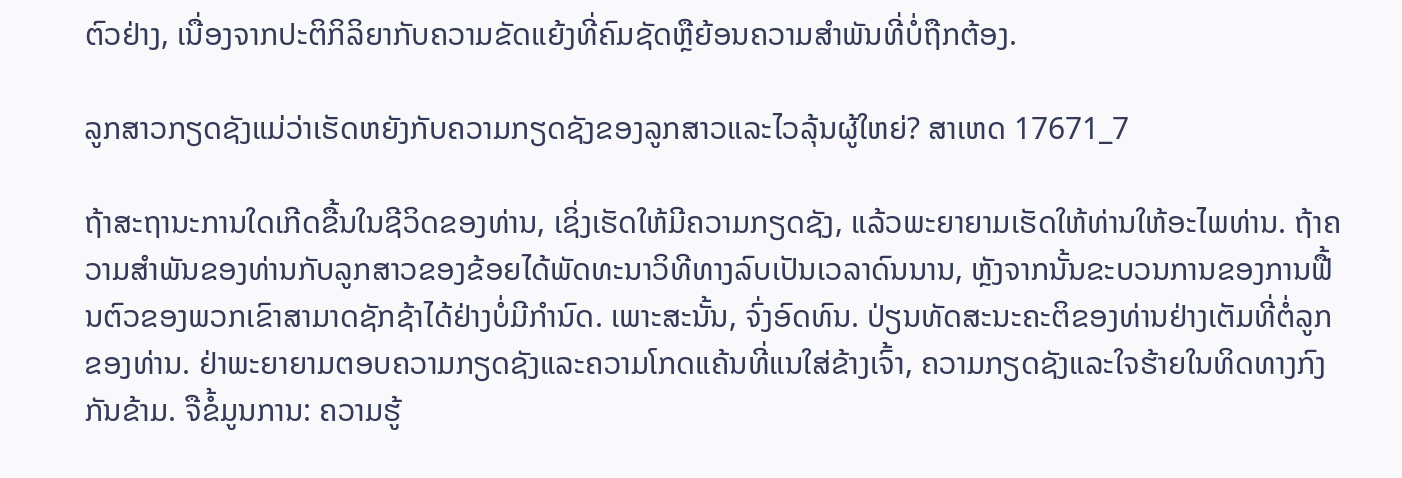ຕົວຢ່າງ, ເນື່ອງຈາກປະຕິກິລິຍາກັບຄວາມຂັດແຍ້ງທີ່ຄົມຊັດຫຼືຍ້ອນຄວາມສໍາພັນທີ່ບໍ່ຖືກຕ້ອງ.

ລູກສາວກຽດຊັງແມ່ວ່າເຮັດຫຍັງກັບຄວາມກຽດຊັງຂອງລູກສາວແລະໄວລຸ້ນຜູ້ໃຫຍ່? ສາເຫດ 17671_7

ຖ້າສະຖານະການໃດເກີດຂື້ນໃນຊີວິດຂອງທ່ານ, ເຊິ່ງເຮັດໃຫ້ມີຄວາມກຽດຊັງ, ແລ້ວພະຍາຍາມເຮັດໃຫ້ທ່ານໃຫ້ອະໄພທ່ານ. ຖ້າຄວາມສໍາພັນຂອງທ່ານກັບລູກສາວຂອງຂ້ອຍໄດ້ພັດທະນາວິທີທາງລົບເປັນເວລາດົນນານ, ຫຼັງຈາກນັ້ນຂະບວນການຂອງການຟື້ນຕົວຂອງພວກເຂົາສາມາດຊັກຊ້າໄດ້ຢ່າງບໍ່ມີກໍານົດ. ເພາະສະນັ້ນ, ຈົ່ງອົດທົນ. ປ່ຽນທັດສະນະຄະຕິຂອງທ່ານຢ່າງເຕັມທີ່ຕໍ່ລູກຂອງທ່ານ. ຢ່າພະຍາຍາມຕອບຄວາມກຽດຊັງແລະຄວາມໂກດແຄ້ນທີ່ແນໃສ່ຂ້າງເຈົ້າ, ຄວາມກຽດຊັງແລະໃຈຮ້າຍໃນທິດທາງກົງກັນຂ້າມ. ຈືຂໍ້ມູນການ: ຄວາມຮູ້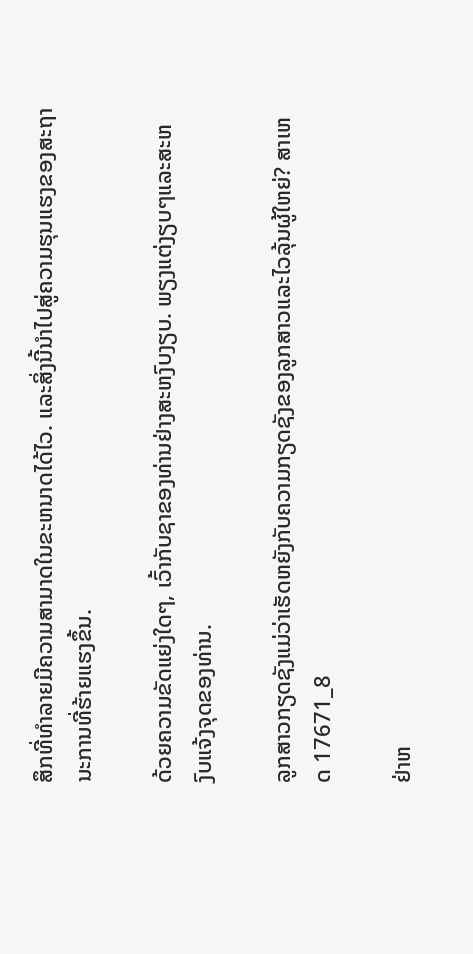ສຶກທີ່ທໍາລາຍມີຄວາມສາມາດໃນຂະຫນາດໄດ້ໄວ. ແລະສິ່ງນີ້ນໍາໄປສູ່ຄວາມຮຸນແຮງຂອງສະຖານະການທີ່ຮ້າຍແຮງຂຶ້ນ.

ດ້ວຍຄວາມຂັດແຍ່ງໃດໆ, ເວົ້າກັບຊາຂອງທ່ານຢ່າງສະຫງົບງຽບ. ພຽງແຕ່ງຽບໆແລະສະຫງົບແຈ້ງຈຸດຂອງທ່ານ.

ລູກສາວກຽດຊັງແມ່ວ່າເຮັດຫຍັງກັບຄວາມກຽດຊັງຂອງລູກສາວແລະໄວລຸ້ນຜູ້ໃຫຍ່? ສາເຫດ 17671_8

ຢ່າຫ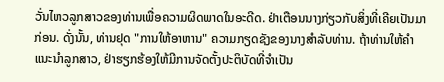ວັ່ນໄຫວລູກສາວຂອງທ່ານເພື່ອຄວາມຜິດພາດໃນອະດີດ. ຢ່າເຕືອນນາງກ່ຽວກັບສິ່ງທີ່ເຄີຍເປັນມາກ່ອນ. ດັ່ງນັ້ນ, ທ່ານຢຸດ "ການໃຫ້ອາຫານ" ຄວາມກຽດຊັງຂອງນາງສໍາລັບທ່ານ. ຖ້າທ່ານໃຫ້ຄໍາແນະນໍາລູກສາວ, ຢ່າຮຽກຮ້ອງໃຫ້ມີການຈັດຕັ້ງປະຕິບັດທີ່ຈໍາເປັນ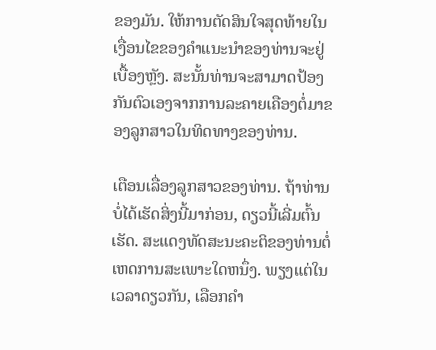ຂອງມັນ. ໃຫ້ການຕັດສິນໃຈສຸດທ້າຍໃນເງື່ອນໄຂຂອງຄໍາແນະນໍາຂອງທ່ານຈະຢູ່ເບື້ອງຫຼັງ. ສະນັ້ນທ່ານຈະສາມາດປ້ອງກັນຕົວເອງຈາກການລະຄາຍເຄືອງຕໍ່ມາຂອງລູກສາວໃນທິດທາງຂອງທ່ານ.

ເຕືອນເລື່ອງລູກສາວຂອງທ່ານ. ຖ້າທ່ານບໍ່ໄດ້ເຮັດສິ່ງນີ້ມາກ່ອນ, ດຽວນີ້ເລີ່ມຕົ້ນເຮັດ. ສະແດງທັດສະນະຄະຕິຂອງທ່ານຕໍ່ເຫດການສະເພາະໃດຫນຶ່ງ. ພຽງແຕ່ໃນເວລາດຽວກັນ, ເລືອກຄໍາ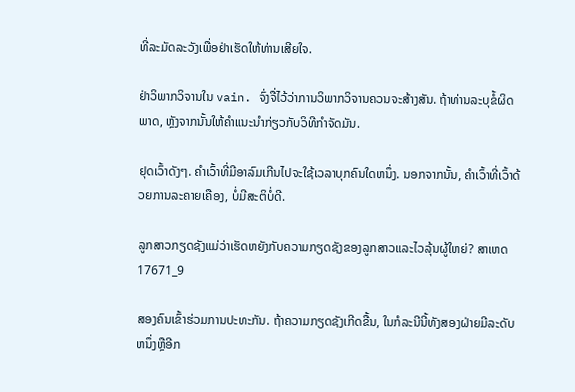ທີ່ລະມັດລະວັງເພື່ອຢ່າເຮັດໃຫ້ທ່ານເສີຍໃຈ.

ຢ່າວິພາກວິຈານໃນ vain. ຈົ່ງຈື່ໄວ້ວ່າການວິພາກວິຈານຄວນຈະສ້າງສັນ. ຖ້າທ່ານລະບຸຂໍ້ຜິດພາດ, ຫຼັງຈາກນັ້ນໃຫ້ຄໍາແນະນໍາກ່ຽວກັບວິທີກໍາຈັດມັນ.

ຢຸດເວົ້າດັງໆ. ຄໍາເວົ້າທີ່ມີອາລົມເກີນໄປຈະໃຊ້ເວລາບຸກຄົນໃດຫນຶ່ງ. ນອກຈາກນັ້ນ, ຄໍາເວົ້າທີ່ເວົ້າດ້ວຍການລະຄາຍເຄືອງ, ບໍ່ມີສະຕິບໍ່ດີ.

ລູກສາວກຽດຊັງແມ່ວ່າເຮັດຫຍັງກັບຄວາມກຽດຊັງຂອງລູກສາວແລະໄວລຸ້ນຜູ້ໃຫຍ່? ສາເຫດ 17671_9

ສອງຄົນເຂົ້າຮ່ວມການປະທະກັນ. ຖ້າຄວາມກຽດຊັງເກີດຂື້ນ, ໃນກໍລະນີນີ້ທັງສອງຝ່າຍມີລະດັບຫນຶ່ງຫຼືອີກ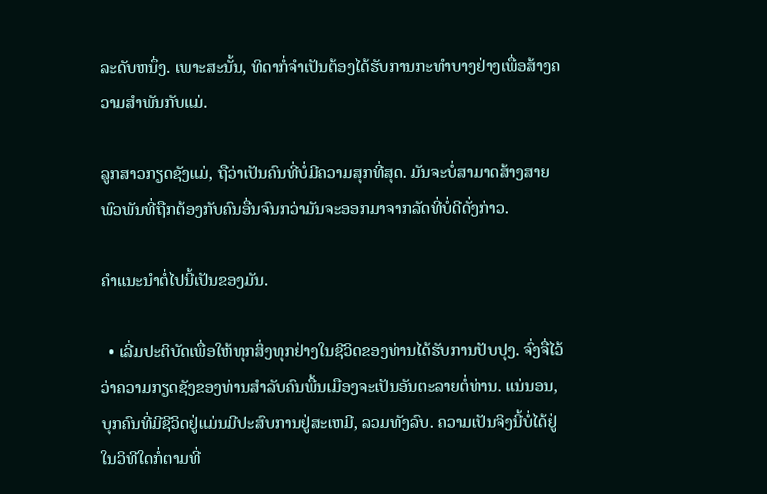ລະດັບຫນຶ່ງ. ເພາະສະນັ້ນ, ທິດາກໍ່ຈໍາເປັນຕ້ອງໄດ້ຮັບການກະທໍາບາງຢ່າງເພື່ອສ້າງຄວາມສໍາພັນກັບແມ່.

ລູກສາວກຽດຊັງແມ່, ຖືວ່າເປັນຄົນທີ່ບໍ່ມີຄວາມສຸກທີ່ສຸດ. ມັນຈະບໍ່ສາມາດສ້າງສາຍພົວພັນທີ່ຖືກຕ້ອງກັບຄົນອື່ນຈົນກວ່າມັນຈະອອກມາຈາກລັດທີ່ບໍ່ດີດັ່ງກ່າວ.

ຄໍາແນະນໍາຕໍ່ໄປນີ້ເປັນຂອງມັນ.

  • ເລີ່ມປະຕິບັດເພື່ອໃຫ້ທຸກສິ່ງທຸກຢ່າງໃນຊີວິດຂອງທ່ານໄດ້ຮັບການປັບປຸງ. ຈົ່ງຈື່ໄວ້ວ່າຄວາມກຽດຊັງຂອງທ່ານສໍາລັບຄົນພື້ນເມືອງຈະເປັນອັນຕະລາຍຕໍ່ທ່ານ. ແນ່ນອນ, ບຸກຄົນທີ່ມີຊີວິດຢູ່ແມ່ນມີປະສົບການຢູ່ສະເຫມີ, ລວມທັງລົບ. ຄວາມເປັນຈິງນີ້ບໍ່ໄດ້ຢູ່ໃນວິທີໃດກໍ່ຕາມທີ່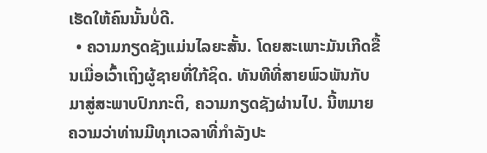ເຮັດໃຫ້ຄົນນັ້ນບໍ່ດີ.
  • ຄວາມກຽດຊັງແມ່ນໄລຍະສັ້ນ. ໂດຍສະເພາະມັນເກີດຂື້ນເມື່ອເວົ້າເຖິງຜູ້ຊາຍທີ່ໃກ້ຊິດ. ທັນທີທີ່ສາຍພົວພັນກັບມາສູ່ສະພາບປົກກະຕິ, ຄວາມກຽດຊັງຜ່ານໄປ. ນີ້ຫມາຍຄວາມວ່າທ່ານມີທຸກເວລາທີ່ກໍາລັງປະ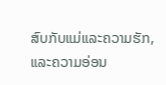ສົບກັບແມ່ແລະຄວາມຮັກ, ແລະຄວາມອ່ອນ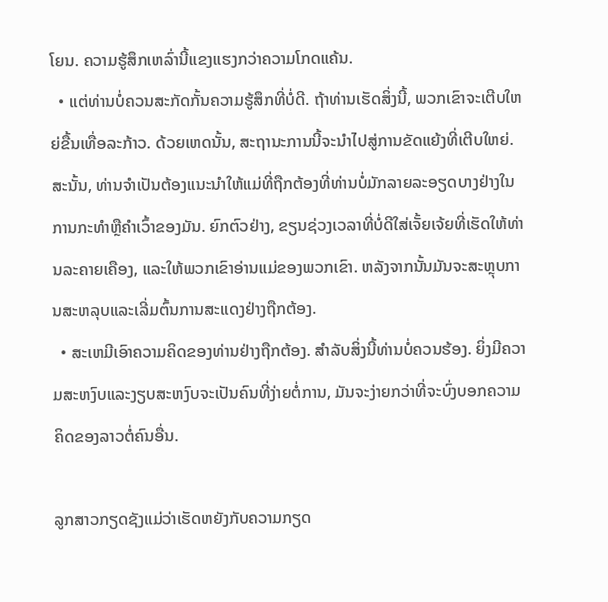ໂຍນ. ຄວາມຮູ້ສຶກເຫລົ່ານີ້ແຂງແຮງກວ່າຄວາມໂກດແຄ້ນ.
  • ແຕ່ທ່ານບໍ່ຄວນສະກັດກັ້ນຄວາມຮູ້ສຶກທີ່ບໍ່ດີ. ຖ້າທ່ານເຮັດສິ່ງນີ້, ພວກເຂົາຈະເຕີບໃຫຍ່ຂື້ນເທື່ອລະກ້າວ. ດ້ວຍເຫດນັ້ນ, ສະຖານະການນີ້ຈະນໍາໄປສູ່ການຂັດແຍ້ງທີ່ເຕີບໃຫຍ່. ສະນັ້ນ, ທ່ານຈໍາເປັນຕ້ອງແນະນໍາໃຫ້ແມ່ທີ່ຖືກຕ້ອງທີ່ທ່ານບໍ່ມັກລາຍລະອຽດບາງຢ່າງໃນການກະທໍາຫຼືຄໍາເວົ້າຂອງມັນ. ຍົກຕົວຢ່າງ, ຂຽນຊ່ວງເວລາທີ່ບໍ່ດີໃສ່ເຈັ້ຍເຈ້ຍທີ່ເຮັດໃຫ້ທ່ານລະຄາຍເຄືອງ, ແລະໃຫ້ພວກເຂົາອ່ານແມ່ຂອງພວກເຂົາ. ຫລັງຈາກນັ້ນມັນຈະສະຫຼຸບການສະຫລຸບແລະເລີ່ມຕົ້ນການສະແດງຢ່າງຖືກຕ້ອງ.
  • ສະເຫມີເອົາຄວາມຄິດຂອງທ່ານຢ່າງຖືກຕ້ອງ. ສໍາລັບສິ່ງນີ້ທ່ານບໍ່ຄວນຮ້ອງ. ຍິ່ງມີຄວາມສະຫງົບແລະງຽບສະຫງົບຈະເປັນຄົນທີ່ງ່າຍຕໍ່ການ, ມັນຈະງ່າຍກວ່າທີ່ຈະບົ່ງບອກຄວາມຄິດຂອງລາວຕໍ່ຄົນອື່ນ.

ລູກສາວກຽດຊັງແມ່ວ່າເຮັດຫຍັງກັບຄວາມກຽດ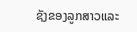ຊັງຂອງລູກສາວແລະ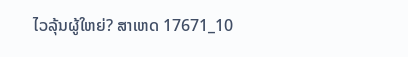ໄວລຸ້ນຜູ້ໃຫຍ່? ສາເຫດ 17671_10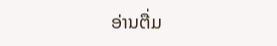ອ່ານຕື່ມ